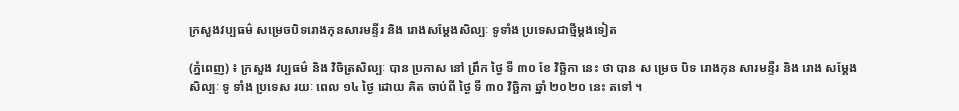ក្រសួងវប្បធម៌ សម្រេចបិទរោងកុនសារមន្ទីរ និង រោងសម្តែងសិល្បៈ ទូទាំង ប្រទេសជាថ្មីម្តងទៀត

(ភ្នំពេញ) ៖ ក្រសួង វប្បធម៌ និង វិចិត្រសិល្បៈ បាន ប្រកាស នៅ ព្រឹក ថ្ងៃ ទី ៣០ ខែ វិច្ឆិកា នេះ ថា បាន ស ម្រេច បិទ រោងកុន សារមន្ទីរ និង រោង សម្តែង សិល្បៈ ទូ ទាំង ប្រទេស រយៈ ពេល ១៤ ថ្ងៃ ដោយ គិត ចាប់ពី ថ្ងៃ ទី ៣០ វិច្ឆិកា ឆ្នាំ ២០២០ នេះ តទៅ ។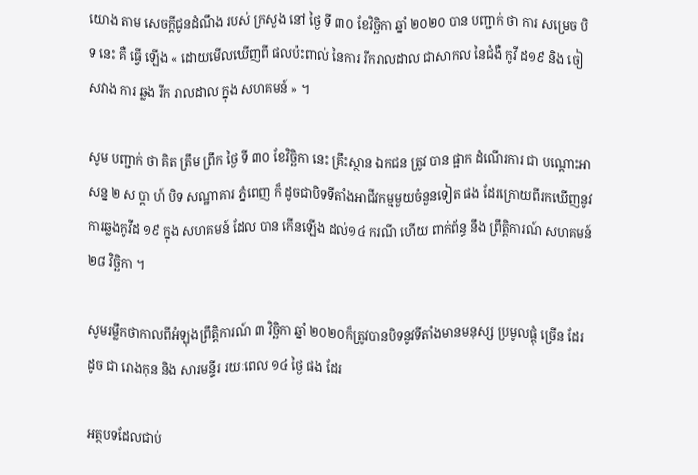យោង តាម សេចក្តីជូនដំណឹង របស់ ក្រសួង នៅ ថ្ងៃ ទី ៣០ ខែវិច្ឆិកា ឆ្នាំ ២០២០ បាន បញ្ជាក់ ថា ការ សម្រេច បិទ នេះ គឺ ធ្វើ ឡើង « ដោយមើលឃើញពី ផលប៉ះពាល់ នៃការ រីករាលដាល ជាសាកល នៃជំងឺ កូវី ដ១៩ និង ចៀសវាង ការ ឆ្លង រីក រាលដាល ក្នុង សហគមន៍ » ។

សូម បញ្ជាក់ ថា គិត ត្រឹម ព្រឹក ថ្ងៃ ទី ៣០ ខែវិច្ឆិកា នេះ គ្រឹះស្ថាន ឯកជន ត្រូវ បាន ផ្អាក ដំណើរការ ជា បណ្តោះអាសន្ន ២ ស ប្តា ហ៍ បិទ សណ្ឋាគារ ភ្នំពេញ ក៏ ដូចជាបិទទីតាំងអាជីវកម្មមួយចំនួនទៀត ផង ដែរក្រោយពីរកឃើញនូវការឆ្លងកូវីដ ១៩ ក្នុង សហគមន៍ ដែល បាន កើនឡើង ដល់១៤ ករណី ហើយ ពាក់ព័ន្ធ នឹង ព្រឹត្តិការណ៍ សហគមន៍ ២៨ វិច្ឆិកា ។

សូមរម្លឹកថាកាលពីអំឡុងព្រឹត្តិការណ៍ ៣ វិច្ឆិកា ឆ្នាំ ២០២០ក៏ត្រូវបានបិទនូវទីតាំងមានមនុស្ស ប្រមូលផ្តុំ ច្រើន ដែរ ដូច ជា រោងកុន និង សារមន្ទីរ រយៈពេល ១៤ ថ្ងៃ ផង ដែរ

អត្ថបទដែលជាប់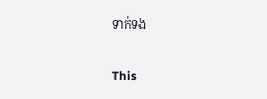ទាក់ទង

This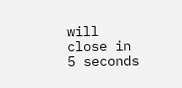will close in 5 seconds